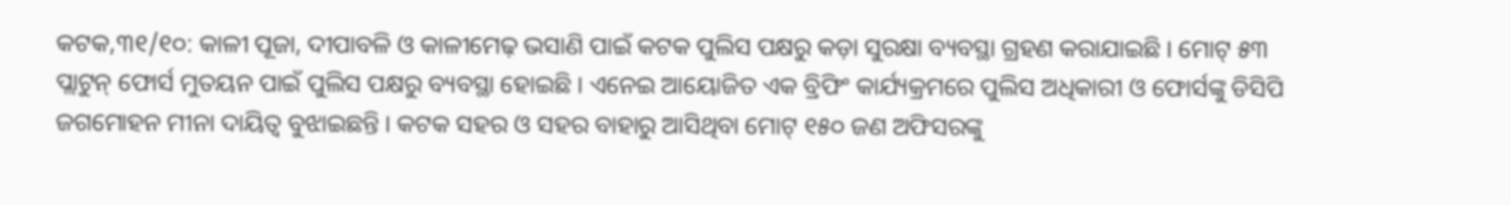କଟକ,୩୧/୧୦: କାଳୀ ପୂଜା, ଦୀପାବଳି ଓ କାଳୀମେଢ଼ ଭସାଣି ପାଇଁ କଟକ ପୁଲିସ ପକ୍ଷରୁ କଡ଼ା ସୁରକ୍ଷା ବ୍ୟବସ୍ଥା ଗ୍ରହଣ କରାଯାଇଛି । ମୋଟ୍ ୫୩ ପ୍ଲାଟୁନ୍ ଫୋର୍ସ ମୁତୟନ ପାଇଁ ପୁଲିସ ପକ୍ଷରୁ ବ୍ୟବସ୍ଥା ହୋଇଛି । ଏନେଇ ଆୟୋଜିତ ଏକ ବ୍ରିଫିଂ କାର୍ଯ୍ୟକ୍ରମରେ ପୁଲିସ ଅଧିକାରୀ ଓ ଫୋର୍ସଙ୍କୁ ଡିସିପି ଜଗମୋହନ ମୀନା ଦାୟିତ୍ୱ ବୁଝାଇଛନ୍ତି । କଟକ ସହର ଓ ସହର ବାହାରୁ ଆସିଥିବା ମୋଟ୍ ୧୫୦ ଜଣ ଅଫିସରଙ୍କୁ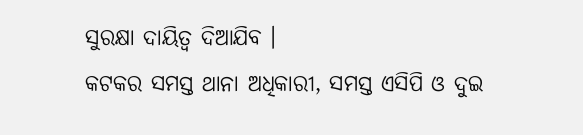ସୁରକ୍ଷା ଦାୟିତ୍ୱ ଦିଆଯିବ ।
କଟକର ସମସ୍ତ ଥାନା ଅଧିକାରୀ, ସମସ୍ତ ଏସିପି ଓ ଦୁଇ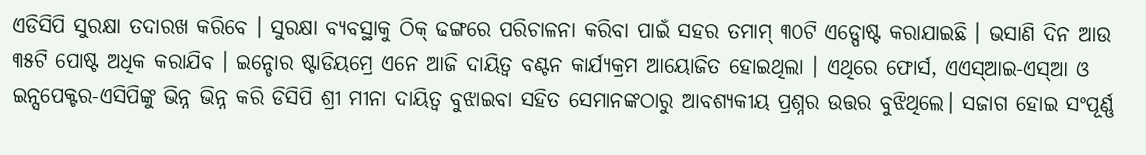ଏଡିସିପି ସୁରକ୍ଷା ତଦାରଖ କରିବେ । ସୁରକ୍ଷା ବ୍ୟବସ୍ଥାକୁ ଠିକ୍ ଢଙ୍ଗରେ ପରିଚାଳନା କରିବା ପାଇଁ ସହର ତମାମ୍ ୩୦ଟି ଏଡ୍ପୋଷ୍ଟ କରାଯାଇଛି । ଭସାଣି ଦିନ ଆଉ ୩୫ଟି ପୋଷ୍ଟ ଅଧିକ କରାଯିବ । ଇନ୍ଡୋର ଷ୍ଟାଡିୟମ୍ରେ ଏନେ ଆଜି ଦାୟିତ୍ୱ ବଣ୍ଟନ କାର୍ଯ୍ୟକ୍ରମ ଆୟୋଜିତ ହୋଇଥିଲା । ଏଥିରେ ଫୋର୍ସ, ଏଏସ୍ଆଇ-ଏସ୍ଆ ଓ ଇନ୍ସପେକ୍ଟର-ଏସିପିଙ୍କୁ ଭିନ୍ନ ଭିନ୍ନ କରି ଡିସିପି ଶ୍ରୀ ମୀନା ଦାୟିତ୍ୱ ବୁଝାଇବା ସହିତ ସେମାନଙ୍କଠାରୁ ଆବଶ୍ୟକୀୟ ପ୍ରଶ୍ନର ଉତ୍ତର ବୁଝିଥିଲେ। ସଜାଗ ହୋଇ ସଂପୂର୍ଣ୍ଣ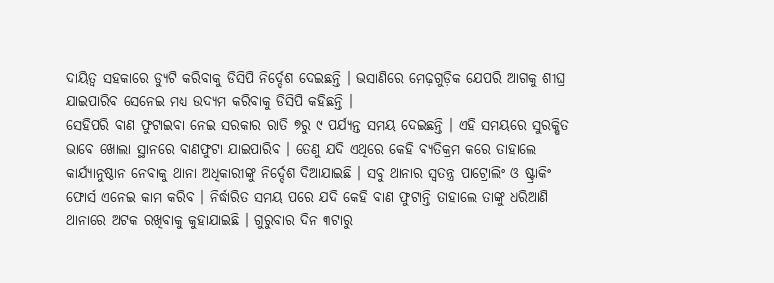ଦାୟିତ୍ୱ ସହକାରେ ଡ୍ୟୁଟି କରିବାକୁ ଡିସିପି ନିର୍ଦ୍ଦେଶ ଦେଇଛନ୍ତି । ଭସାଣିରେ ମେଢ଼ଗୁଡ଼ିକ ଯେପରି ଆଗକୁ ଶୀଘ୍ର ଯାଇପାରିବ ସେନେଇ ମଧ୍ୟ ଉଦ୍ୟମ କରିବାକୁ ଡିସିପି କହିଛନ୍ତି ।
ସେହିପରି ବାଣ ଫୁଟାଇବା ନେଇ ସରକାର ରାତି ୭ରୁ ୯ ପର୍ଯ୍ୟନ୍ତ ସମୟ ଦେଇଛନ୍ତି । ଏହି ସମୟରେ ସୁରକ୍ଷିତ ଭାବେ ଖୋଲା ସ୍ଥାନରେ ବାଣଫୁଟା ଯାଇପାରିବ । ତେଣୁ ଯଦି ଏଥିରେ କେହି ବ୍ୟତିକ୍ରମ କରେ ତାହାଲେ କାର୍ଯ୍ୟାନୁଷ୍ଠାନ ନେବାକୁ ଥାନା ଅଧିକାରୀଙ୍କୁ ନିର୍ଦ୍ଦେଶ ଦିଆଯାଇଛି । ସବୁ ଥାନାର ସ୍ୱତନ୍ତ୍ର ପାଟ୍ରୋଲିଂ ଓ ଷ୍ଟ୍ରାକିଂ ଫୋର୍ସ ଏନେଇ କାମ କରିବ । ନିର୍ଦ୍ଧାରିତ ସମୟ ପରେ ଯଦି କେହି ବାଣ ଫୁଟାନ୍ତି ତାହାଲେ ତାଙ୍କୁ ଧରିଆଣି ଥାନାରେ ଅଟକ ରଖିବାକୁ କୁହାଯାଇଛି । ଗୁରୁବାର ଦିନ ୩ଟାରୁ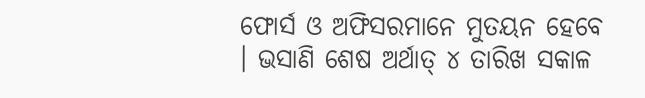ଫୋର୍ସ ଓ ଅଫିସରମାନେ ମୁତୟନ ହେବେ । ଭସାଣି ଶେଷ ଅର୍ଥାତ୍ ୪ ତାରିଖ ସକାଳ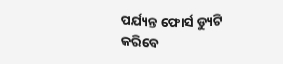ପର୍ଯ୍ୟନ୍ତ ଫୋର୍ସ ଡ୍ୟୁଟି କରିବେ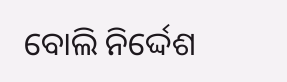ବୋଲି ନିର୍ଦ୍ଦେଶ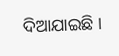ଦିଆଯାଇଛି ।